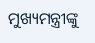ମୁଖ୍ୟମନ୍ତ୍ରୀଙ୍କୁ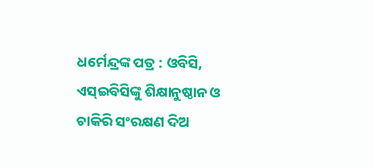ଧର୍ମେନ୍ଦ୍ରଙ୍କ ପତ୍ର : ଓବିସି, ଏସ୍ଇବିସିଙ୍କୁ ଶିକ୍ଷାନୁଷ୍ଠାନ ଓ ଚାକିରି ସଂରକ୍ଷଣ ଦିଅ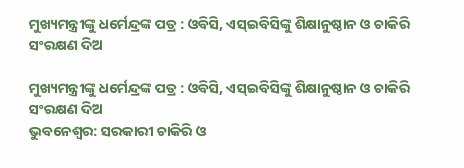ମୁଖ୍ୟମନ୍ତ୍ରୀଙ୍କୁ ଧର୍ମେନ୍ଦ୍ରଙ୍କ ପତ୍ର : ଓବିସି, ଏସ୍ଇବିସିଙ୍କୁ ଶିକ୍ଷାନୁଷ୍ଠାନ ଓ ଚାକିରି ସଂରକ୍ଷଣ ଦିଅ

ମୁଖ୍ୟମନ୍ତ୍ରୀଙ୍କୁ ଧର୍ମେନ୍ଦ୍ରଙ୍କ ପତ୍ର : ଓବିସି, ଏସ୍ଇବିସିଙ୍କୁ ଶିକ୍ଷାନୁଷ୍ଠାନ ଓ ଚାକିରି ସଂରକ୍ଷଣ ଦିଅ
ଭୁବନେଶ୍ୱର: ସରକାରୀ ଚାକିରି ଓ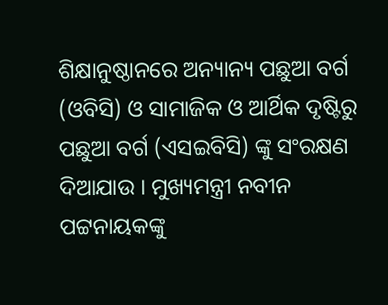ଶିକ୍ଷାନୁଷ୍ଠାନରେ ଅନ୍ୟାନ୍ୟ ପଛୁଆ ବର୍ଗ (ଓବିସି) ଓ ସାମାଜିକ ଓ ଆର୍ଥିକ ଦୃଷ୍ଟିରୁ ପଛୁଆ ବର୍ଗ (ଏସଇବିସି) ଙ୍କୁ ସଂରକ୍ଷଣ ଦିଆଯାଉ । ମୁଖ୍ୟମନ୍ତ୍ରୀ ନବୀନ ପଟ୍ଟନାୟକଙ୍କୁ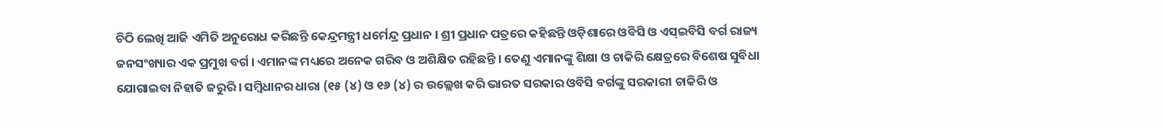ଚିଠି ଲେଖି ଆଜି ଏମିତି ଅନୁରୋଧ କରିଛନ୍ତି କେନ୍ଦ୍ରମନ୍ତ୍ରୀ ଧର୍ମେନ୍ଦ୍ର ପ୍ରଧାନ । ଶ୍ରୀ ପ୍ରଧାନ ପତ୍ରରେ କହିଛନ୍ତି ଓଡ଼ିଶାରେ ଓବିସି ଓ ଏସ୍ଇବିସି ବର୍ଗ ରାଜ୍ୟ ଜନସଂଖ୍ୟାର ଏକ ପ୍ରମୁଖ ବର୍ଗ । ଏମାନଙ୍କ ମଧ୍ୟରେ ଅନେକ ଗରିବ ଓ ଅଶିକ୍ଷିତ ରହିଛନ୍ତି । ତେଣୁ ଏମାନଙ୍କୁ ଶିକ୍ଷା ଓ ଚାକିରି କ୍ଷେତ୍ରରେ ବିଶେଷ ସୁବିଧା ଯୋଗାଇବା ନିହାତି ଜରୁରି । ସମ୍ବିଧାନର ଧାରା (୧୫ (୪) ଓ ୧୬ (୪) ର ଉଲ୍ଲେଖ କରି ଭାରତ ସରକାର ଓବିସି ବର୍ଗଙ୍କୁ ସରକାରୀ ଚାକିରି ଓ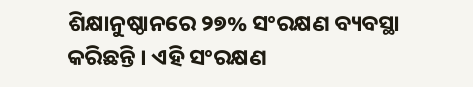ଶିକ୍ଷାନୁଷ୍ଠାନରେ ୨୭% ସଂରକ୍ଷଣ ବ୍ୟବସ୍ଥା କରିଛନ୍ତି । ଏହି ସଂରକ୍ଷଣ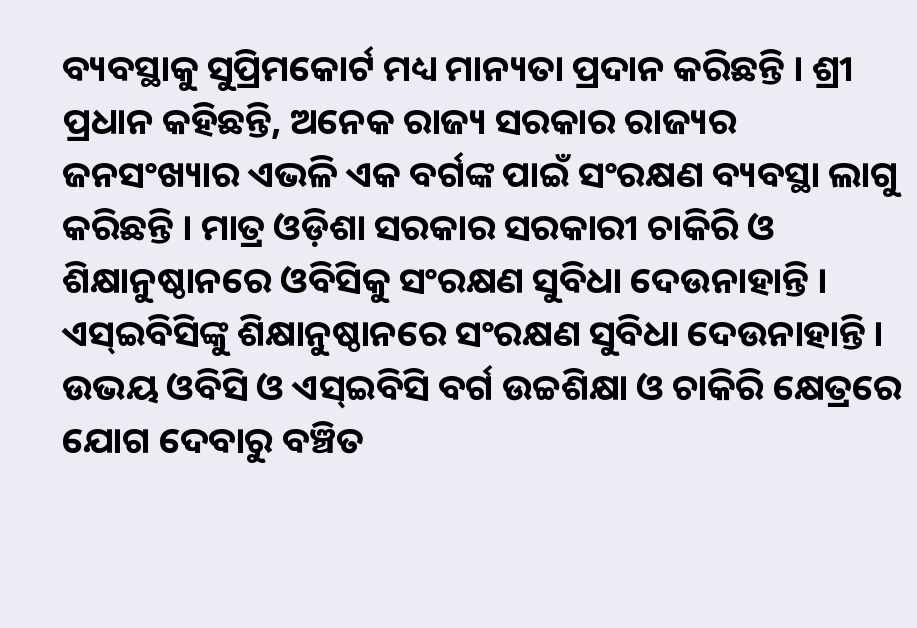ବ୍ୟବସ୍ଥାକୁ ସୁପ୍ରିମକୋର୍ଟ ମଧ୍ୟ ମାନ୍ୟତା ପ୍ରଦାନ କରିଛନ୍ତି । ଶ୍ରୀ ପ୍ରଧାନ କହିଛନ୍ତି, ଅନେକ ରାଜ୍ୟ ସରକାର ରାଜ୍ୟର ଜନସଂଖ୍ୟାର ଏଭଳି ଏକ ବର୍ଗଙ୍କ ପାଇଁ ସଂରକ୍ଷଣ ବ୍ୟବସ୍ଥା ଲାଗୁ କରିଛନ୍ତି । ମାତ୍ର ଓଡ଼ିଶା ସରକାର ସରକାରୀ ଚାକିରି ଓ ଶିକ୍ଷାନୁଷ୍ଠାନରେ ଓବିସିକୁ ସଂରକ୍ଷଣ ସୁବିଧା ଦେଉନାହାନ୍ତି । ଏସ୍ଇବିସିଙ୍କୁ ଶିକ୍ଷାନୁଷ୍ଠାନରେ ସଂରକ୍ଷଣ ସୁବିଧା ଦେଉନାହାନ୍ତି । ଉଭୟ ଓବିସି ଓ ଏସ୍ଇବିସି ବର୍ଗ ଉଚ୍ଚଶିକ୍ଷା ଓ ଚାକିରି କ୍ଷେତ୍ରରେ ଯୋଗ ଦେବାରୁ ବଞ୍ଚିତ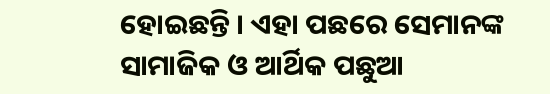ହୋଇଛନ୍ତି । ଏହା ପଛରେ ସେମାନଙ୍କ ସାମାଜିକ ଓ ଆର୍ଥିକ ପଛୁଆ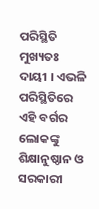ପରିସ୍ଥିତି ମୁଖ୍ୟତଃ ଦାୟୀ । ଏଭଳି ପରିସ୍ଥିତିରେ ଏହି ବର୍ଗର ଲୋକଙ୍କୁ ଶିକ୍ଷାନୁଷ୍ଠାନ ଓ ସରକାରୀ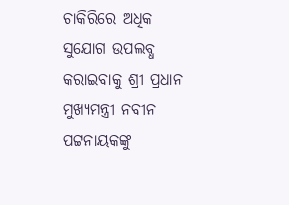ଚାକିରିରେ ଅଧିକ ସୁଯୋଗ ଉପଲବ୍ଧ କରାଇବାକୁ ଶ୍ରୀ ପ୍ରଧାନ ମୁଖ୍ୟମନ୍ତ୍ରୀ ନବୀନ ପଟ୍ଟନାୟକଙ୍କୁ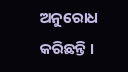ଅନୁରୋଧ କରିଛନ୍ତି ।